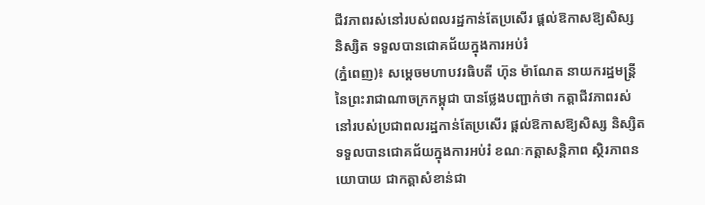ជីវភាពរស់នៅរបស់ពលរដ្ឋកាន់តែប្រសើរ ផ្តល់ឱកាសឱ្យសិស្ស និស្សិត ទទួលបានជោគជ័យក្នុងការអប់រំ
(ភ្នំពេញ)៖ សម្តេចមហាបវរធិបតី ហ៊ុន ម៉ាណែត នាយករដ្ឋមន្ត្រី នៃព្រះរាជាណាចក្រកម្ពុជា បានថ្លែងបញ្ជាក់ថា កត្តាជីវភាពរស់នៅរបស់ប្រជាពលរដ្ឋកាន់តែប្រសើរ ផ្តល់ឱកាសឱ្យសិស្ស និស្សិត ទទួលបានជោគជ័យក្នុងការអប់រំ ខណៈកត្តាសន្តិភាព ស្ថិរភាពនយោបាយ ជាកត្តាសំខាន់ជា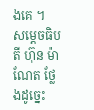ងគេ ។
សម្តេចធិបតី ហ៊ុន ម៉ាណែត ថ្លែងដូច្នេះ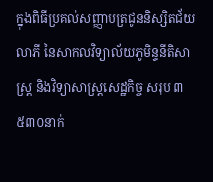ក្នុងពិធីប្រគល់សញ្ញាបត្រជូននិស្សិតជ័យលាភី នៃសាកលវិទ្យាល័យភូមិន្ទនីតិសាស្រ្ត និងវិទ្យាសាស្រ្តសេដ្ឋកិច្ច សរុប ៣ ៥៣០នាក់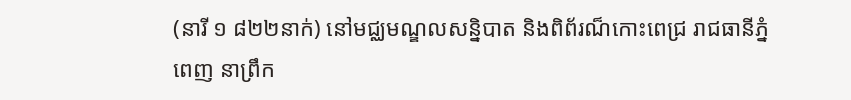(នារី ១ ៨២២នាក់) នៅមជ្ឈមណ្ឌលសន្និបាត និងពិព័រណ៏កោះពេជ្រ រាជធានីភ្នំពេញ នាព្រឹក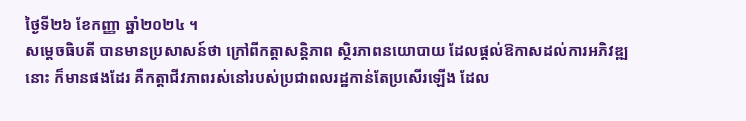ថ្ងៃទី២៦ ខែកញ្ញា ឆ្នាំ២០២៤ ។
សម្ដេចធិបតី បានមានប្រសាសន៍ថា ក្រៅពីកត្តាសន្តិភាព ស្ថិរភាពនយោបាយ ដែលផ្តល់ឱកាសដល់ការអភិវឌ្ឍនោះ ក៏មានផងដែរ គឺកត្តាជីវភាពរស់នៅរបស់ប្រជាពលរដ្ឋកាន់តែប្រសើរឡើង ដែល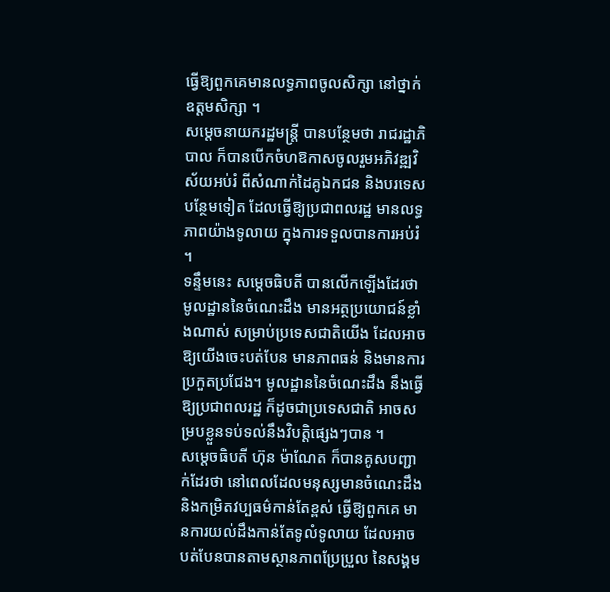ធ្វើឱ្យពួកគេមានលទ្ធភាពចូលសិក្សា នៅថ្នាក់ឧត្តមសិក្សា ។
សម្តេចនាយករដ្ឋមន្ត្រី បានបន្ថែមថា រាជរដ្ឋាភិបាល ក៏បានបើកចំហឱកាសចូលរួមអភិវឌ្ឍវិស័យអប់រំ ពីសំណាក់ដៃគូឯកជន និងបរទេសបន្ថែមទៀត ដែលធ្វើឱ្យប្រជាពលរដ្ឋ មានលទ្ធភាពយ៉ាងទូលាយ ក្នុងការទទួលបានការអប់រំ ។
ទន្ទឹមនេះ សម្តេចធិបតី បានលើកឡើងដែរថា មូលដ្ឋាននៃចំណេះដឹង មានអត្ថប្រយោជន៍ខ្លាំងណាស់ សម្រាប់ប្រទេសជាតិយើង ដែលអាចឱ្យយើងចេះបត់បែន មានភាពធន់ និងមានការប្រកួតប្រជែង។ មូលដ្ឋាននៃចំណេះដឹង នឹងធ្វើឱ្យប្រជាពលរដ្ឋ ក៏ដូចជាប្រទេសជាតិ អាចសម្របខ្លួនទប់ទល់នឹងវិបត្តិផ្សេងៗបាន ។
សម្តេចធិបតី ហ៊ុន ម៉ាណែត ក៏បានគូសបញ្ជាក់ដែរថា នៅពេលដែលមនុស្សមានចំណេះដឹង និងកម្រិតវប្បធម៌កាន់តែខ្ពស់ ធ្វើឱ្យពួកគេ មានការយល់ដឹងកាន់តែទូលំទូលាយ ដែលអាចបត់បែនបានតាមស្ថានភាពប្រែប្រួល នៃសង្គម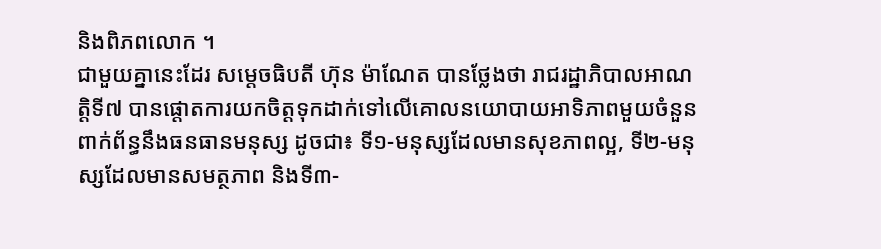និងពិភពលោក ។
ជាមួយគ្នានេះដែរ សម្តេចធិបតី ហ៊ុន ម៉ាណែត បានថ្លែងថា រាជរដ្ឋាភិបាលអាណត្តិទី៧ បានផ្តោតការយកចិត្តទុកដាក់ទៅលើគោលនយោបាយអាទិភាពមួយចំនួនពាក់ព័ន្ធនឹងធនធានមនុស្ស ដូចជា៖ ទី១-មនុស្សដែលមានសុខភាពល្អ, ទី២-មនុស្សដែលមានសមត្ថភាព និងទី៣-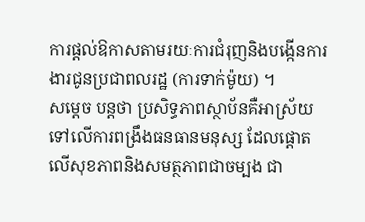ការផ្តល់ឱកាសតាមរយៈការជំរុញនិងបង្កើនការងារជូនប្រជាពលរដ្ឋ (ការទាក់ម៉ូយ) ។
សម្តេច បន្តថា ប្រសិទ្ធភាពស្ថាប័នគឺអាស្រ័យទៅលើការពង្រឹងធនធានមនុស្ស ដែលផ្តោតលើសុខភាពនិងសមត្ថភាពជាចម្បង ជា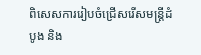ពិសេសការរៀបចំជ្រើសរើសមន្ត្រីដំបូង និង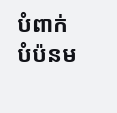បំពាក់បំប៉នម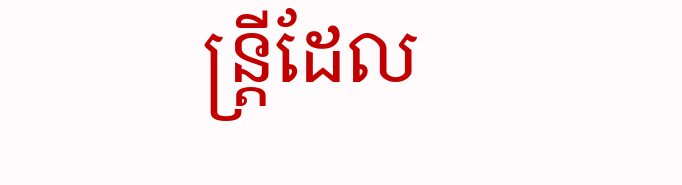ន្រ្តីដែល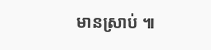មានស្រាប់ ៕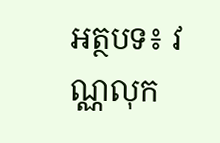អត្ថបទ៖ វណ្ណលុក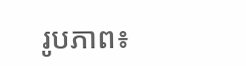រូបភាព៖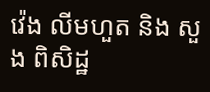វ៉េង លីមហួត និង សួង ពិសិដ្ឋ